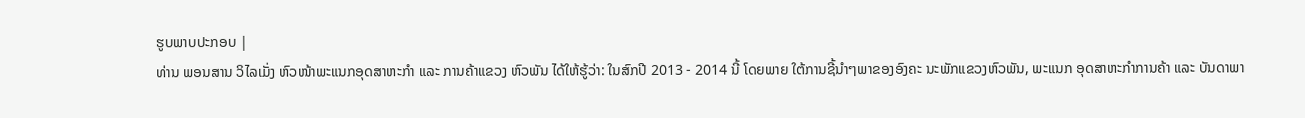ຮູບພາບປະກອບ |
ທ່ານ ພອນສານ ວິໄລເມັ່ງ ຫົວໜ້າພະແນກອຸດສາຫະກຳ ແລະ ການຄ້າແຂວງ ຫົວພັນ ໄດ້ໃຫ້ຮູ້ວ່າ: ໃນສົກປີ 2013 - 2014 ນີ້ ໂດຍພາຍ ໃຕ້ການຊີ້ນຳໆພາຂອງອົງຄະ ນະພັກແຂວງຫົວພັນ, ພະແນກ ອຸດສາຫະກຳການຄ້າ ແລະ ບັນດາພາ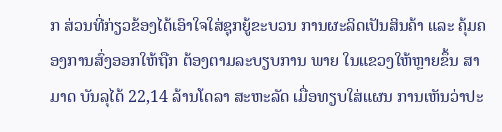ກ ສ່ວນທີ່ກ່ຽວຂ້ອງໄດ້ເອົາໃຈໃສ່ຊຸກຍູ້ຂະບວນ ການຜະລິດເປັນສິນຄ້າ ແລະ ຄຸ້ມຄອງການສົ່ງອອກໃຫ້ຖືກ ຕ້ອງຕາມລະບຽບການ ພາຍ ໃນແຂວງໃຫ້ຫຼາຍຂຶ້ນ ສາມາດ ບັນລຸໄດ້ 22,14 ລ້ານໂດລາ ສະຫະລັດ ເມື່ອທຽບໃສ່ແຜນ ການເຫັນວ່າປະ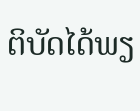ຕິບັດໄດ້ພຽ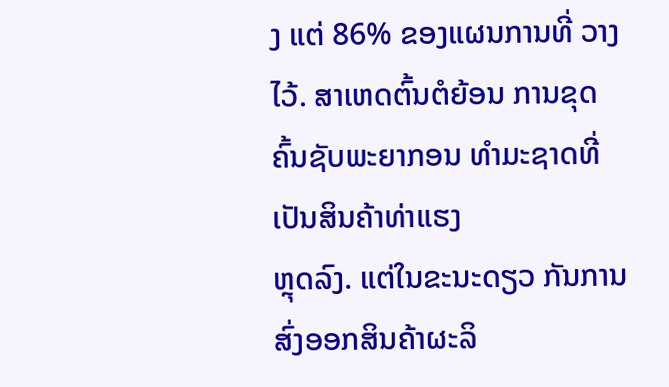ງ ແຕ່ 86% ຂອງແຜນການທີ່ ວາງໄວ້. ສາເຫດຕົ້ນຕໍຍ້ອນ ການຂຸດຄົ້ນຊັບພະຍາກອນ ທຳມະຊາດທີ່ເປັນສິນຄ້າທ່າແຮງ
ຫຼຸດລົງ. ແຕ່ໃນຂະນະດຽວ ກັນການສົ່ງອອກສິນຄ້າຜະລິ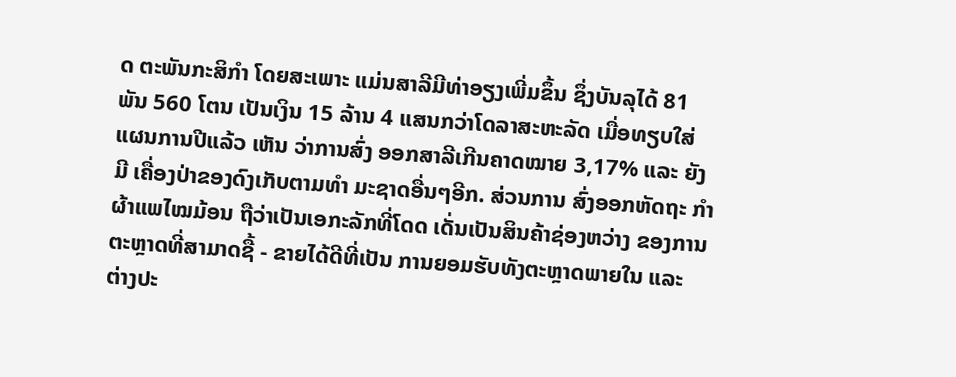ດ ຕະພັນກະສິກຳ ໂດຍສະເພາະ ແມ່ນສາລີມີທ່າອຽງເພີ່ມຂຶ້ນ ຊຶ່ງບັນລຸໄດ້ 81 ພັນ 560 ໂຕນ ເປັນເງິນ 15 ລ້ານ 4 ແສນກວ່າໂດລາສະຫະລັດ ເມື່ອທຽບໃສ່ແຜນການປີແລ້ວ ເຫັນ ວ່າການສົ່ງ ອອກສາລີເກີນຄາດໝາຍ 3,17% ແລະ ຍັງມີ ເຄື່ອງປ່າຂອງດົງເກັບຕາມທຳ ມະຊາດອື່ນໆອີກ. ສ່ວນການ ສົ່ງອອກຫັດຖະ ກຳຜ້າແພໄໝມ້ອນ ຖືວ່າເປັນເອກະລັກທີ່ໂດດ ເດັ່ນເປັນສິນຄ້າຊ່ອງຫວ່າງ ຂອງການຕະຫຼາດທີ່ສາມາດຊື້ - ຂາຍໄດ້ດີທີ່ເປັນ ການຍອມຮັບທັງຕະຫຼາດພາຍໃນ ແລະ ຕ່າງປະ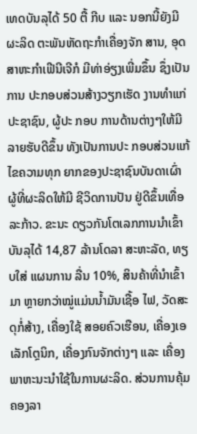ເທດບັນລຸໄດ້ 50 ຕື້ ກີບ ແລະ ນອກນີ້ຍັງມີຜະລິດ ຕະພັນຫັດຖະກຳເຄື່ອງຈັກ ສານ, ອຸດສາຫະກຳເຟີນີເຈີກໍ ມີທ່າອ່ຽງເພີ່ມຂຶ້ນ ຊຶ່ງເປັນການ ປະກອບສ່ວນສ້າງວຽກເຮັດ ງານທຳແກ່ປະຊາຊົນ, ຜູ້ປະ ກອບ ການດ້ານຕ່າງໆໃຫ້ມີລາຍຮັບດີຂຶ້ນ ທັງເປັນການປະ ກອບສ່ວນແກ້ໄຂຄວາມທຸກ ຍາກຂອງປະຊາຊົນບັນດາເຜົ່າ ຜູ້ທີ່ຜະລິດໃຫ້ມີ ຊີວິດການປັນ ຢູ່ດີຂຶ້ນເທື່ອລະກ້າວ. ຂະນະ ດຽວກັນໂຕເລກການນຳເຂົ້າ ບັນລຸໄດ້ 14,87 ລ້ານໂດລາ ສະຫະລັດ, ທຽບໃສ່ ແຜນການ ລື່ນ 10%, ສິນຄ້າທີ່ນຳເຂົ້າມາ ຫຼາຍກວ່າໝູ່ແມ່ນນ້ຳມັນເຊື້ອ ໄຟ, ວັດສະດຸກໍ່ສ້າງ, ເຄື່ອງໃຊ້ ສອຍຄົວເຮືອນ, ເຄື່ອງເອເລັກໂຕຼນິກ, ເຄື່ອງກົນຈັກຕ່າງໆ ແລະ ເຄື່ອງພາຫະນະນຳໃຊ້ໃນການຜະລິດ. ສ່ວນການຄຸ້ມຄອງລາ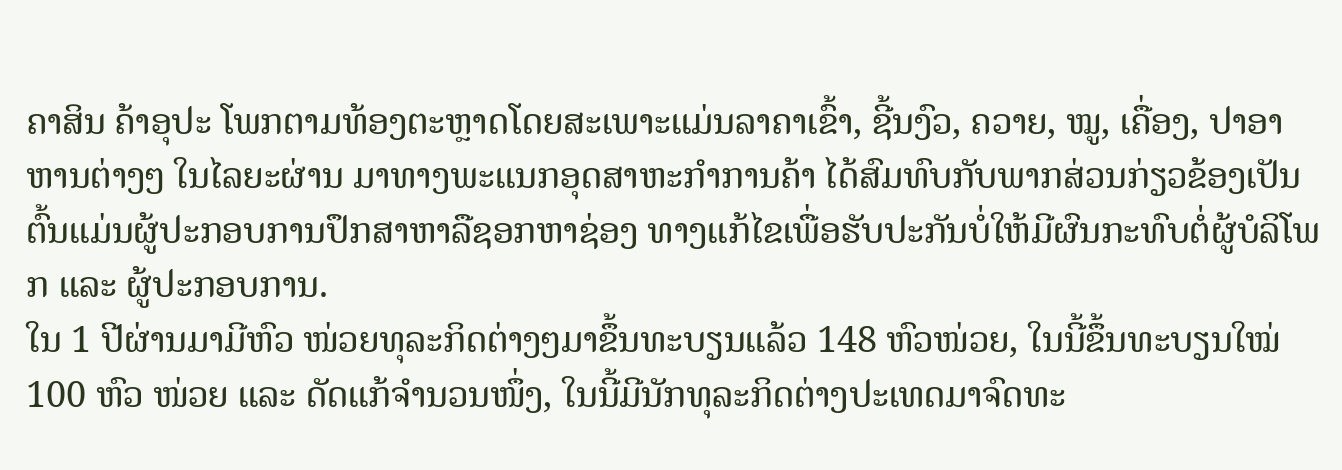ຄາສິນ ຄ້າອຸປະ ໂພກຕາມທ້ອງຕະຫຼາດໂດຍສະເພາະແມ່ນລາຄາເຂົ້າ, ຊີ້ນງົວ, ຄວາຍ, ໝູ, ເຄື່ອງ, ປາອາ ຫານຕ່າງໆ ໃນໄລຍະຜ່ານ ມາທາງພະແນກອຸດສາຫະກຳການຄ້າ ໄດ້ສົມທົບກັບພາກສ່ວນກ່ຽວຂ້ອງເປັນຕົ້ນແມ່ນຜູ້ປະກອບການປຶກສາຫາລືຊອກຫາຊ່ອງ ທາງແກ້ໄຂເພື່ອຮັບປະກັນບໍ່ໃຫ້ມີຜົນກະທົບຕໍ່ຜູ້ບໍລິໂພກ ແລະ ຜູ້ປະກອບການ.
ໃນ 1 ປີຜ່ານມາມີຫົວ ໜ່ວຍທຸລະກິດຕ່າງໆມາຂຶ້ນທະບຽນແລ້ວ 148 ຫົວໜ່ວຍ, ໃນນີ້ຂຶ້ນທະບຽນໃໝ່ 100 ຫົວ ໜ່ວຍ ແລະ ດັດແກ້ຈຳນວນໜຶ່ງ, ໃນນີ້ມີນັກທຸລະກິດຕ່າງປະເທດມາຈົດທະ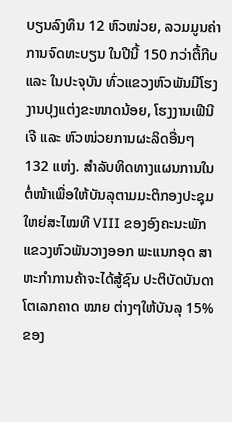ບຽນລົງທຶນ 12 ຫົວໜ່ວຍ, ລວມມູນຄ່າ ການຈົດທະບຽນ ໃນປີນີ້ 150 ກວ່າຕື້ກີບ ແລະ ໃນປະຈຸບັນ ທົ່ວແຂວງຫົວພັນມີໂຮງງານປຸງແຕ່ງຂະໜາດນ້ອຍ, ໂຮງງານເຟີນີເຈີ ແລະ ຫົວໜ່ວຍການຜະລິດອື່ນໆ 132 ແຫ່ງ. ສຳລັບທິດທາງແຜນການໃນຕໍ່ໜ້າເພື່ອໃຫ້ບັນລຸຕາມມະຕິກອງປະຊຸມໃຫຍ່ສະໄໝທີ VIII ຂອງອົງຄະນະພັກແຂວງຫົວພັນວາງອອກ ພະແນກອຸດ ສາຫະກຳການຄ້າຈະໄດ້ສູ້ຊົນ ປະຕິບັດບັນດາໂຕເລກຄາດ ໝາຍ ຕ່າງໆໃຫ້ບັນລຸ 15% ຂອງ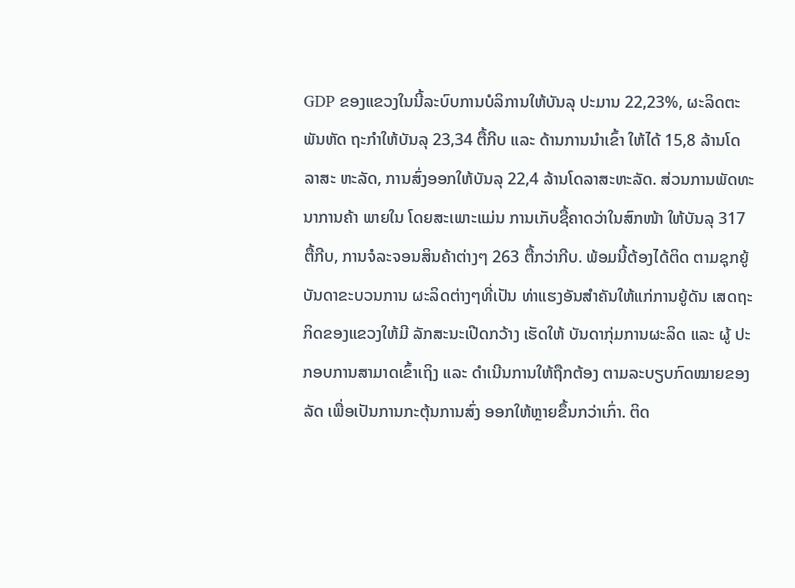GDP ຂອງແຂວງໃນນີ້ລະບົບການບໍລິການໃຫ້ບັນລຸ ປະມານ 22,23%, ຜະລິດຕະ ພັນຫັດ ຖະກຳໃຫ້ບັນລຸ 23,34 ຕື້ກີບ ແລະ ດ້ານການນຳເຂົ້າ ໃຫ້ໄດ້ 15,8 ລ້ານໂດລາສະ ຫະລັດ, ການສົ່ງອອກໃຫ້ບັນລຸ 22,4 ລ້ານໂດລາສະຫະລັດ. ສ່ວນການພັດທະນາການຄ້າ ພາຍໃນ ໂດຍສະເພາະແມ່ນ ການເກັບຊື້ຄາດວ່າໃນສົກໜ້າ ໃຫ້ບັນລຸ 317 ຕື້ກີບ, ການຈໍລະຈອນສິນຄ້າຕ່າງໆ 263 ຕື້ກວ່າກີບ. ພ້ອມນີ້ຕ້ອງໄດ້ຕິດ ຕາມຊຸກຍູ້ບັນດາຂະບວນການ ຜະລິດຕ່າງໆທີ່ເປັນ ທ່າແຮງອັນສຳຄັນໃຫ້ແກ່ການຍູ້ດັນ ເສດຖະກິດຂອງແຂວງໃຫ້ມີ ລັກສະນະເປີດກວ້າງ ເຮັດໃຫ້ ບັນດາກຸ່ມການຜະລິດ ແລະ ຜູ້ ປະກອບການສາມາດເຂົ້າເຖິງ ແລະ ດຳເນີນການໃຫ້ຖືກຕ້ອງ ຕາມລະບຽບກົດໝາຍຂອງລັດ ເພື່ອເປັນການກະຕຸ້ນການສົ່ງ ອອກໃຫ້ຫຼາຍຂຶ້ນກວ່າເກົ່າ. ຕິດ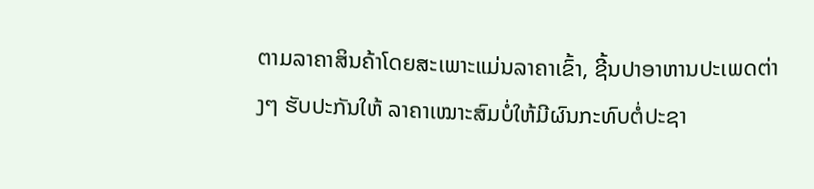ຕາມລາຄາສິນຄ້າໂດຍສະເພາະແມ່ນລາຄາເຂົ້າ, ຊີ້ນປາອາຫານປະເພດຕ່າງໆ ຮັບປະກັນໃຫ້ ລາຄາເໝາະສົມບໍ່ໃຫ້ມີຜົນກະທົບຕໍ່ປະຊາ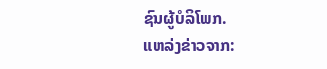ຊົນຜູ້ບໍລິໂພກ.
ແຫລ່ງຂ່າວຈາກ: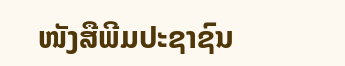ໜັງສືພີມປະຊາຊົນ